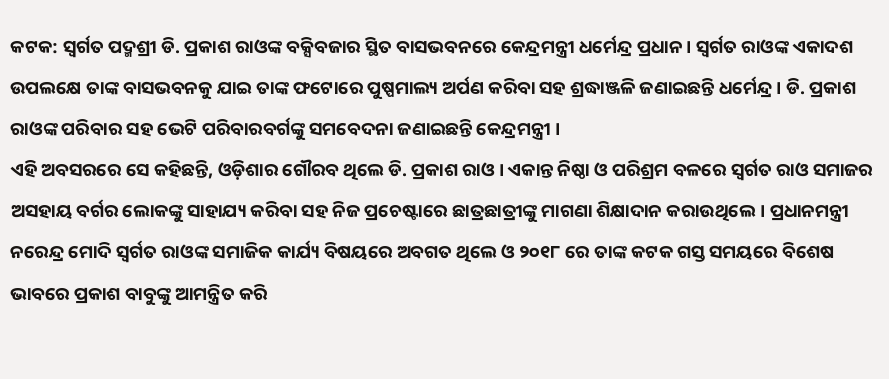କଟକ: ସ୍ୱର୍ଗତ ପଦ୍ମଶ୍ରୀ ଡି. ପ୍ରକାଶ ରାଓଙ୍କ ବକ୍ସିବଜାର ସ୍ଥିତ ବାସଭବନରେ କେନ୍ଦ୍ରମନ୍ତ୍ରୀ ଧର୍ମେନ୍ଦ୍ର ପ୍ରଧାନ । ସ୍ୱର୍ଗତ ରାଓଙ୍କ ଏକାଦଶ ଉପଲକ୍ଷେ ତାଙ୍କ ବାସଭବନକୁ ଯାଇ ତାଙ୍କ ଫଟୋରେ ପୁଷ୍ପମାଲ୍ୟ ଅର୍ପଣ କରିବା ସହ ଶ୍ରଦ୍ଧାଞ୍ଜଳି ଜଣାଇଛନ୍ତି ଧର୍ମେନ୍ଦ୍ର । ଡି. ପ୍ରକାଶ ରାଓଙ୍କ ପରିବାର ସହ ଭେଟି ପରିବାରବର୍ଗଙ୍କୁ ସମବେଦନା ଜଣାଇଛନ୍ତି କେନ୍ଦ୍ରମନ୍ତ୍ରୀ ।
ଏହି ଅବସରରେ ସେ କହିଛନ୍ତି, ଓଡ଼ିଶାର ଗୌରବ ଥିଲେ ଡି. ପ୍ରକାଶ ରାଓ । ଏକାନ୍ତ ନିଷ୍ଠା ଓ ପରିଶ୍ରମ ବଳରେ ସ୍ୱର୍ଗତ ରାଓ ସମାଜର ଅସହାୟ ବର୍ଗର ଲୋକଙ୍କୁ ସାହାଯ୍ୟ କରିବା ସହ ନିଜ ପ୍ରଚେଷ୍ଟାରେ ଛାତ୍ରଛାତ୍ରୀଙ୍କୁ ମାଗଣା ଶିକ୍ଷାଦାନ କରାଉଥିଲେ। ପ୍ରଧାନମନ୍ତ୍ରୀ ନରେନ୍ଦ୍ର ମୋଦି ସ୍ୱର୍ଗତ ରାଓଙ୍କ ସମାଜିକ କାର୍ଯ୍ୟ ବିଷୟରେ ଅବଗତ ଥିଲେ ଓ ୨୦୧୮ ରେ ତାଙ୍କ କଟକ ଗସ୍ତ ସମୟରେ ବିଶେଷ ଭାବରେ ପ୍ରକାଶ ବାବୁଙ୍କୁ ଆମନ୍ତ୍ରିତ କରି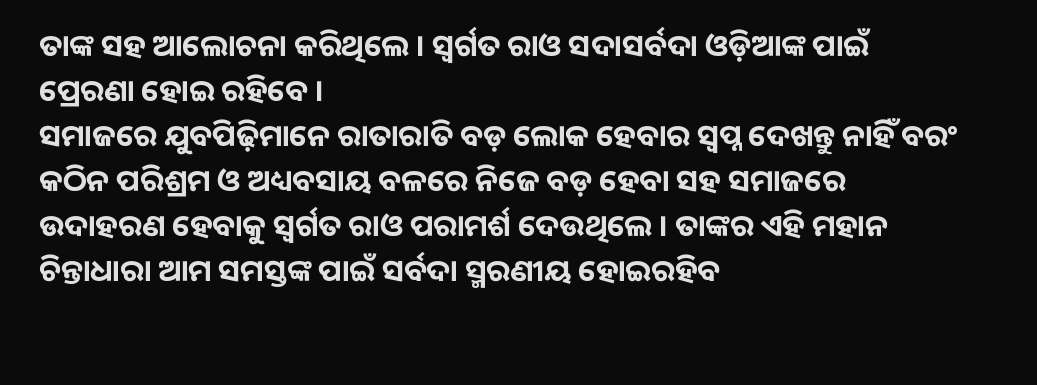ତାଙ୍କ ସହ ଆଲୋଚନା କରିଥିଲେ । ସ୍ୱର୍ଗତ ରାଓ ସଦାସର୍ବଦା ଓଡ଼ିଆଙ୍କ ପାଇଁ ପ୍ରେରଣା ହୋଇ ରହିବେ ।
ସମାଜରେ ଯୁବପିଢ଼ିମାନେ ରାତାରାତି ବଡ଼ ଲୋକ ହେବାର ସ୍ୱପ୍ନ ଦେଖନ୍ତୁ ନାହିଁ ବରଂ କଠିନ ପରିଶ୍ରମ ଓ ଅଧ୍ୟବସାୟ ବଳରେ ନିଜେ ବଡ଼ ହେବା ସହ ସମାଜରେ ଉଦାହରଣ ହେବାକୁ ସ୍ୱର୍ଗତ ରାଓ ପରାମର୍ଶ ଦେଉଥିଲେ । ତାଙ୍କର ଏହି ମହାନ ଚିନ୍ତାଧାରା ଆମ ସମସ୍ତଙ୍କ ପାଇଁ ସର୍ବଦା ସ୍ମରଣୀୟ ହୋଇରହିବ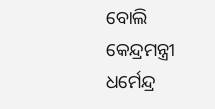ବୋଲି କେନ୍ଦ୍ରମନ୍ତ୍ରୀ ଧର୍ମେନ୍ଦ୍ର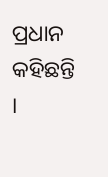ପ୍ରଧାନ କହିଛନ୍ତି ।